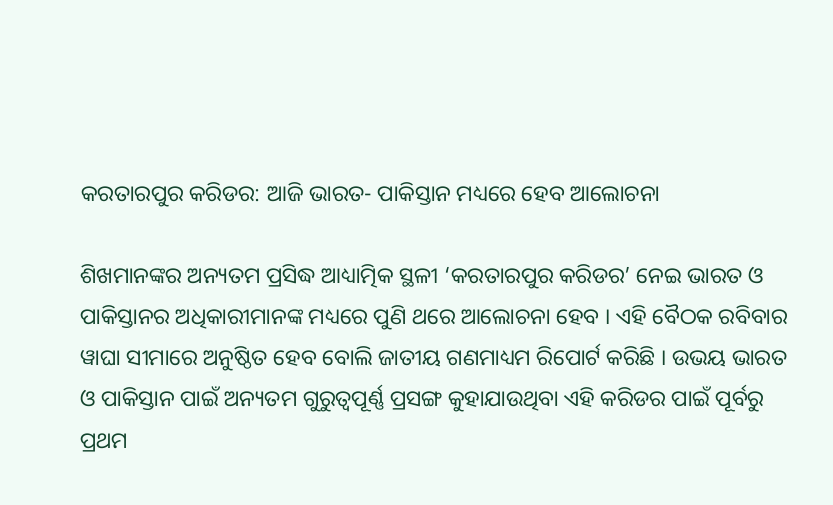କରତାରପୁର କରିଡର: ଆଜି ଭାରତ- ପାକିସ୍ତାନ ମଧ୍ୟରେ ହେବ ଆଲୋଚନା

ଶିଖମାନଙ୍କର ଅନ୍ୟତମ ପ୍ରସିଦ୍ଧ ଆଧ୍ୟାତ୍ମିକ ସ୍ଥଳୀ ‘କରତାରପୁର କରିଡର’ ନେଇ ଭାରତ ଓ ପାକିସ୍ତାନର ଅଧିକାରୀମାନଙ୍କ ମଧ୍ୟରେ ପୁଣି ଥରେ ଆଲୋଚନା ହେବ । ଏହି ବୈଠକ ରବିବାର ୱାଘା ସୀମାରେ ଅନୁଷ୍ଠିତ ହେବ ବୋଲି ଜାତୀୟ ଗଣମାଧ୍ୟମ ରିପୋର୍ଟ କରିଛି । ଉଭୟ ଭାରତ ଓ ପାକିସ୍ତାନ ପାଇଁ ଅନ୍ୟତମ ଗୁରୁତ୍ୱପୂର୍ଣ୍ଣ ପ୍ରସଙ୍ଗ କୁହାଯାଉଥିବା ଏହି କରିଡର ପାଇଁ ପୂର୍ବରୁ ପ୍ରଥମ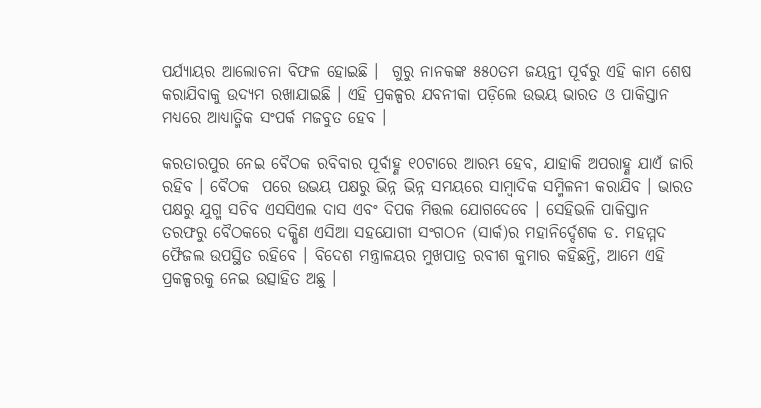ପର୍ଯ୍ୟାୟର ଆଲୋଚନା ବିଫଳ ହୋଇଛି ।  ଗୁରୁ ନାନକଙ୍କ ୫୫୦ତମ ଜୟନ୍ତୀ ପୂର୍ବରୁ ଏହି କାମ ଶେଷ କରାଯିବାକୁ ଉଦ୍ୟମ ରଖାଯାଇଛି । ଏହି ପ୍ରକଳ୍ପର ଯବନୀକା ପଡ଼ିଲେ ଉଭୟ ଭାରତ ଓ ପାକିସ୍ତାନ ମଧ୍ୟରେ ଆଧ୍ୟାତ୍ମିକ ସଂପର୍କ ମଜବୁତ ହେବ ।

କରତାରପୁର ନେଇ ବୈଠକ ରବିବାର ପୂର୍ବାହ୍ଣ ୧୦ଟାରେ ଆରମ୍ଭ ହେବ, ଯାହାକି ଅପରାହ୍ଣ ଯାଏଁ ଜାରି ରହିବ । ବୈଠକ  ପରେ ଉଭୟ ପକ୍ଷରୁ ଭିନ୍ନ ଭିନ୍ନ ସମୟରେ ସାମ୍ବାଦିକ ସମ୍ମିଳନୀ କରାଯିବ । ଭାରତ ପକ୍ଷରୁ ଯୁଗ୍ମ ସଚିବ ଏସସିଏଲ ଦାସ ଏବଂ ଦିପକ ମିତ୍ତଲ ଯୋଗଦେବେ । ସେହିଭଳି ପାକିସ୍ତାନ ତରଫରୁ ବୈଠକରେ ଦକ୍ଷିଣ ଏସିଆ ସହଯୋଗୀ ସଂଗଠନ (ସାର୍କ)ର ମହାନିର୍ଦ୍ଦେଶକ ଡ. ମହମ୍ମଦ ଫୈଜଲ ଉପସ୍ଥିତ ରହିବେ । ବିଦେଶ ମନ୍ତ୍ରାଳୟର ମୁଖପାତ୍ର ରବୀଶ କୁମାର କହିଛନ୍ତି, ଆମେ ଏହି ପ୍ରକଳ୍ପରକୁ ନେଇ ଉତ୍ସାହିତ ଅଛୁ ।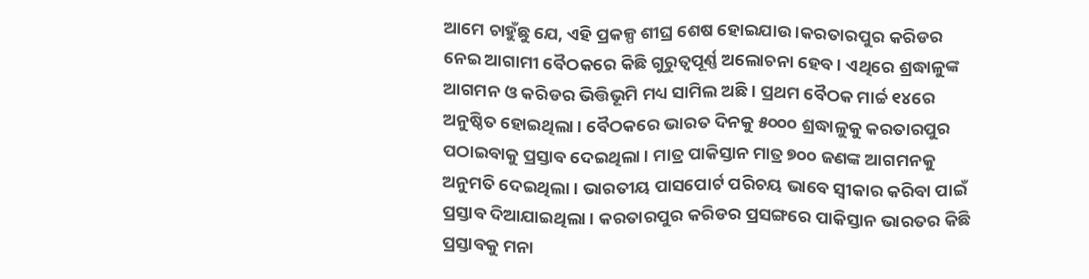ଆମେ ଚାହୁଁଛୁ ଯେ, ଏହି ପ୍ରକଳ୍ପ ଶୀଘ୍ର ଶେଷ ହୋଇଯାଉ ।କରତାରପୁର କରିଡର ନେଇ ଆଗାମୀ ବୈଠକରେ କିଛି ଗୁରୁତ୍ୱପୂର୍ଣ୍ଣ ଅଲୋଚନା ହେବ । ଏଥିରେ ଶ୍ରଦ୍ଧାଳୁଙ୍କ ଆଗମନ ଓ କରିଡର ଭିତ୍ତିଭୂମି ମଧ୍ୟ ସାମିଲ ଅଛି । ପ୍ରଥମ ବୈଠକ ମାର୍ଚ୍ଚ ୧୪ରେ ଅନୁଷ୍ଠିତ ହୋଇଥିଲା । ବୈଠକରେ ଭାରତ ଦିନକୁ ୫୦୦୦ ଶ୍ରଦ୍ଧାଳୁକୁ କରତାରପୁର ପଠାଇବାକୁ ପ୍ରସ୍ତାବ ଦେଇଥିଲା । ମାତ୍ର ପାକିସ୍ତାନ ମାତ୍ର ୭୦୦ ଜଣଙ୍କ ଆଗମନକୁ ଅନୁମତି ଦେଇଥିଲା । ଭାରତୀୟ ପାସପୋର୍ଟ ପରିଚୟ ଭାବେ ସ୍ୱୀକାର କରିବା ପାଇଁ ପ୍ରସ୍ତାବ ଦିଆଯାଇଥିଲା । କରତାରପୁର କରିଡର ପ୍ରସଙ୍ଗରେ ପାକିସ୍ତାନ ଭାରତର କିଛି ପ୍ରସ୍ତାବକୁ ମନା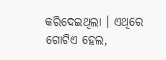କରିଦେଇଥିଲା । ଏଥିରେ ଗୋଟିଏ ହେଲ,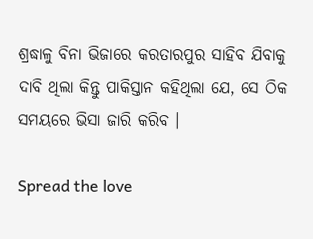ଶ୍ରଦ୍ଧାଳୁ ବିନା ଭିଜାରେ କରତାରପୁର ସାହିବ ଯିବାକୁ ଦାବି ଥିଲା କିନ୍ତୁ ପାକିସ୍ତାନ କହିଥିଲା ଯେ, ସେ ଠିକ ସମୟରେ ଭିସା ଜାରି କରିବ ।

Spread the love